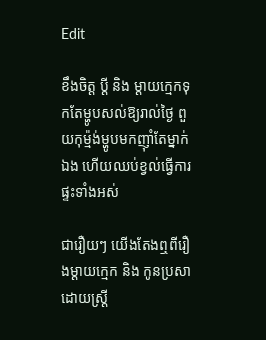Edit

ខឹងចិត្ត ប្ដី និង ម្ដាយក្មេកទុកតែម្ហូបសល់ឱ្យរាល់ថ្ងៃ ពួយកុម្ម៉ង់ម្ហូបមកញ៉ាំតែម្នាក់ឯង ហើយឈប់ខ្វល់ធ្វើការផ្ទះទាំងអស់

ជារឿយៗ យើងតែងឮពីរឿងម្ដាយក្មេក និង កូនប្រសាដោយស្ត្រី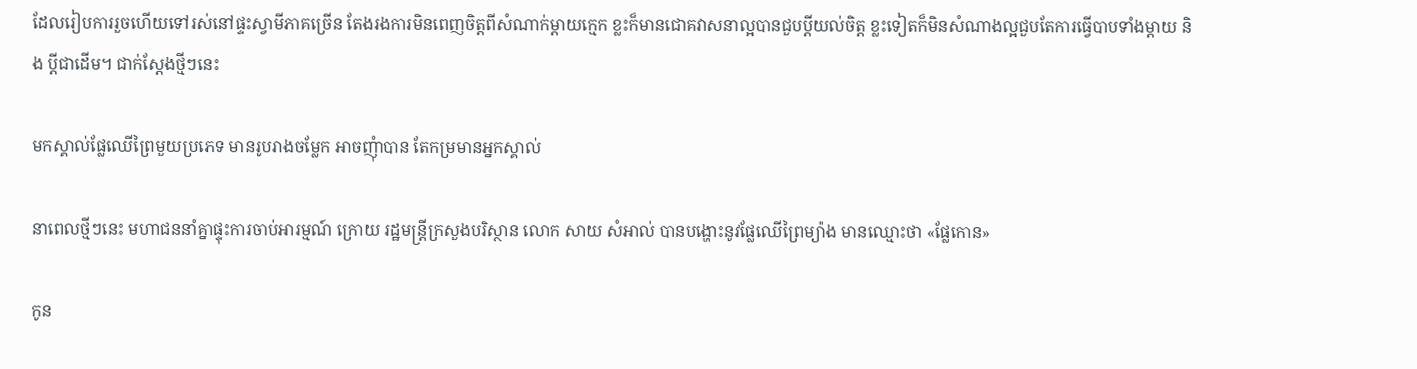ដែលរៀបការរួចហើយទៅរស់នៅផ្ទះស្វាមីភាគច្រើន តែងរងការមិនពេញចិត្តពីសំណាក់ម្ដាយក្មេក ខ្លះក៏មានជោគវាសនាល្អបានជួបប្ដីយល់ចិត្ត ខ្លះទៀតក៏មិនសំណាងល្អជួបតែការធ្វើបាបទាំងម្ដាយ និង ប្ដីជាដើម។ ជាក់ស្ដែងថ្មីៗនេះ

មកស្គាល់ផ្លែឈើព្រៃមួយប្រភេទ មានរូបរាងចម្លែក អាចញុំាបាន តែកម្រមានអ្នកស្គាល់

នាពេលថ្មីៗនេះ មហាជននាំគ្នាផ្ទុះការចាប់អារម្មណ៍ ក្រោយ រដ្ឋមន្ត្រីក្រសួងបរិស្ថាន លោក សាយ សំអាល់ បានបង្ហោះនូវផ្លែឈើព្រៃម្យ៉ាង មានឈ្មោះថា «ផ្លែកោន»

កូន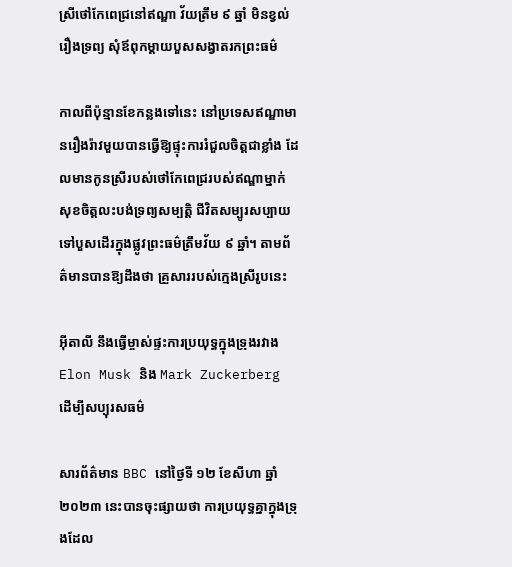ស្រីថៅកែពេជ្រនៅឥណ្ឌា វ័យត្រឹម ៩ ឆ្នាំ មិនខ្វល់រឿងទ្រព្យ សុំឪពុកម្ដាយបួសសង្វាតរកព្រះធម៌

កាលពីប៉ុន្មានខែកន្លងទៅនេះ នៅប្រទេសឥណ្ឌាមានរឿងរ៉ាវមួយបានធ្វើឱ្យផ្ទុះការរំជួលចិត្តជាខ្លាំង ដែលមានកូនស្រីរបស់ថៅកែពេជ្ររបស់ឥណ្ឌាម្នាក់ សុខចិត្តលះបង់ទ្រព្យសម្បត្តិ ជីវិតសម្បូរសប្បាយ ទៅបួសដើរក្នុងផ្លូវព្រះធម៌ត្រឹមវ័យ ៩ ឆ្នាំ។ តាមព័ត៌មានបានឱ្យដឹងថា គ្រួសាររបស់ក្មេងស្រីរូបនេះ

អ៊ីតាលី នឹងធ្វើម្ចាស់ផ្ទះការប្រយុទ្ធក្នុងទ្រុងរវាង Elon Musk និង Mark Zuckerberg ដើម្បីសប្បុរសធម៌

សារព័ត៌មាន BBC នៅថ្ងៃទី ១២ ខែសីហា ឆ្នាំ ២០២៣ នេះបានចុះផ្សាយថា ការប្រយុទ្ធគ្នាក្នុងទ្រុងដែល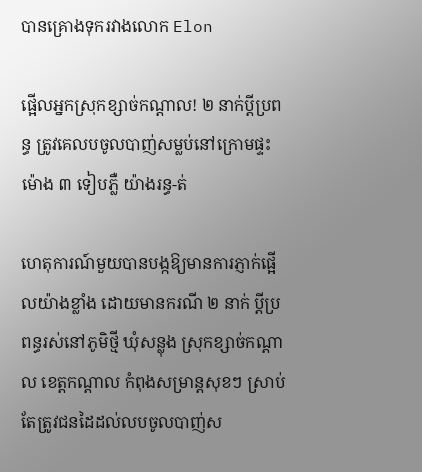បានគ្រោងទុករវាងលោក Elon

ផ្អើលអ្នកស្រុកខ្សាច់កណ្តាល! ២ នាក់ប្តីប្រពន្ធ ត្រូវគេលបចូលបាញ់សម្លប់នៅក្រោមផ្ទះម៉ោង ៣ ទៀបភ្លឺ យ៉ាងរន្ធ-ត់

ហេតុការណ៍មួយបានបង្កឱ្យមានការភ្ញាក់ផ្អើលយ៉ាងខ្លាំង ដោយមានករណី ២ នាក់ ប្តីប្រពន្ធរស់នៅភូមិថ្មី ឃុំសន្លុង ស្រុកខ្សាច់កណ្ដាល ខេត្តកណ្ដាល កំពុងសម្រាន្តសុខៗ ស្រាប់តែត្រូវជនដៃដល់លបចូលបាញ់ស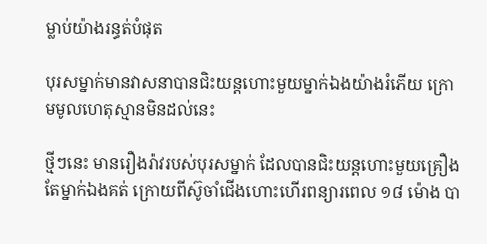ម្លាប់យ៉ាងរន្ធត់បំផុត

បុរសម្នាក់មានវាសនាបានជិះយន្តហោះមួយម្នាក់ឯងយ៉ាងរំភើយ ក្រោមមូលហេតុស្មានមិនដល់នេះ

ថ្មីៗនេះ មានរឿងរ៉ាវរបស់បុរសម្នាក់ ដែលបានជិះយន្តហោះមួយគ្រឿងតែម្នាក់ឯងគត់ ក្រោយពីស៊ូចាំជើងហោះហើរពន្យារពេល ១៨ ម៉ោង បា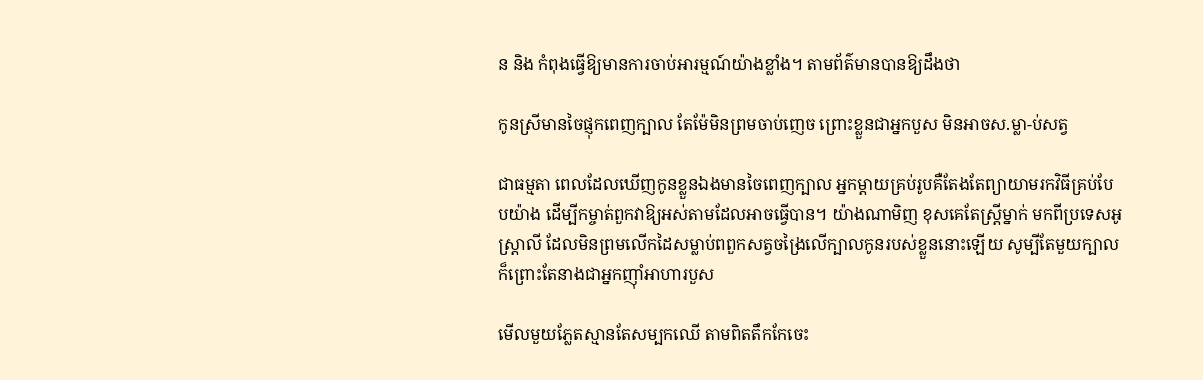ន និង កំពុងធ្វើឱ្យមានការចាប់អារម្មណ៍យ៉ាងខ្លាំង។ តាមព័ត៌មានបានឱ្យដឹងថា

កូនស្រីមានចៃផ្ញុកពេញក្បាល តែម៉ែមិនព្រមចាប់ញេច ព្រោះខ្លួនជាអ្នកបួស មិនអាចស.ម្លា-ប់សត្វ

ជាធម្មតា ពេលដែលឃើញកូនខ្លួនឯងមានចៃពេញក្បាល អ្នកម្ដាយគ្រប់រូបគឺតែងតែព្យាយាមរកវិធីគ្រប់បែបយ៉ាង ដើម្បីកម្ចាត់ពួកវាឱ្យអស់តាមដែលអាចធ្វើបាន។ យ៉ាងណាមិញ ខុសគេតែស្ត្រីម្នាក់ មកពីប្រទេសអូស្ត្រាលី ដែលមិនព្រមលើកដៃសម្លាប់ពពួកសត្វចង្រៃលើក្បាលកូនរបស់ខ្លួននោះឡើយ សូម្បីតែមួយក្បាល ក៏ព្រោះតែនាងជាអ្នកញ៉ាំអាហារបួស

មើលមួយភ្លែតស្មានតែសម្បកឈើ តាមពិតតឹកកែចេះ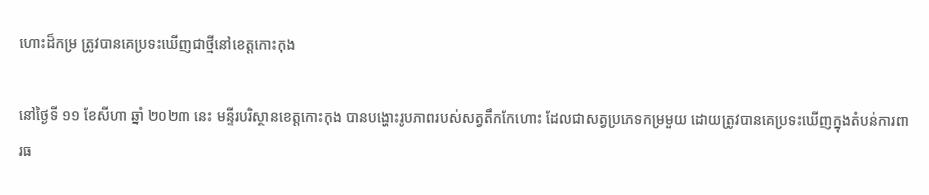ហោះដ៏កម្រ ត្រូវបានគេប្រទះឃើញជាថ្មីនៅខេត្តកោះកុង

នៅថ្ងៃទី ១១ ខែសីហា ឆ្នាំ ២០២៣ នេះ មន្ទីរបរិស្ថានខេត្តកោះកុង បានបង្ហោះរូបភាពរបស់សត្វតឹកកែហោះ ដែលជាសត្វប្រភេទកម្រមួយ ដោយត្រូវបានគេប្រទះឃើញក្នុងតំបន់ការពារធ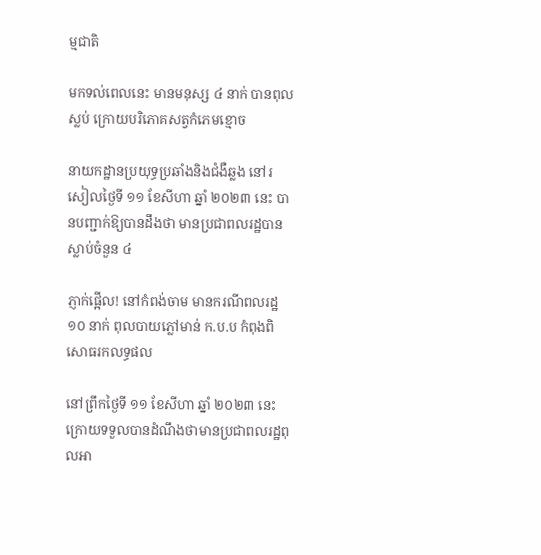ម្មជាតិ

មកទល់ពេលនេះ មានមនុស្ស ៤ នាក់ បានពុលស្លប់ ក្រោយបរិភោគសត្វកំភេមខ្មោច

នាយកដ្ឋានប្រយុទ្ធប្រឆាំងនិងជំងឺឆ្លង នៅរសៀលថ្ងៃទី ១១ ខែសីហា ឆ្នាំ ២០២៣ នេះ បានបញ្ជាក់ឱ្យបានដឹងថា មានប្រជាពលរដ្ឋបានស្លាប់ចំនួន ៤

ភ្ញាក់ផ្អើល! នៅកំពង់ចាម មានករណីពលរដ្ឋ ១០ នាក់ ពុលបាយភ្លៅមាន់ ក.ប.ប កំពុងពិសោធរកលទ្ធផល

នៅព្រឹកថ្ងៃទី ១១ ខែសីហា ឆ្នាំ ២០២៣ នេះ ក្រោយទទួលបានដំណឹងថាមានប្រជាពលរដ្ឋពុលអា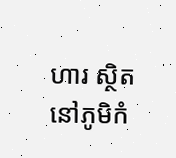ហារ ស្ថិតនៅភូមិកំ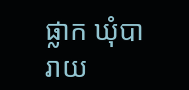ផ្លាក ឃុំបារាយ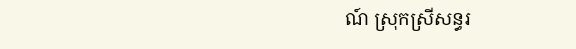ណ៍ ស្រុកស្រីសន្ធរ